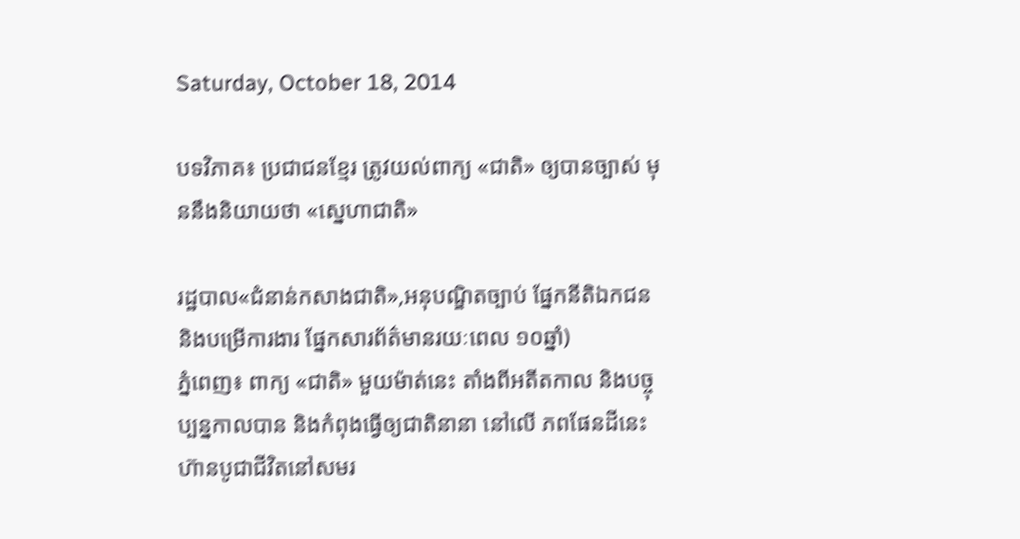Saturday, October 18, 2014

បទវិភាគ៖ ប្រជាជនខ្មែរ ត្រូវយល់ពាក្យ «ជាតិ» ឲ្យបានច្បាស់ មុននឹងនិយាយថា «ស្នេហាជាតិ»

រដ្ឋបាល«ជំនាន់កសាងជាតិ»,អនុបណ្ឌិតច្បាប់ ផ្នែកនីតិឯកជន និងបម្រើការងារ ផ្នែកសារព័ត៌មានរយៈពេល ១០ឆ្នាំ)
ភ្នំពេញ៖ ពាក្យ «ជាតិ» មួយម៉ាត់នេះ តាំងពីអតីតកាល និងបច្ចុប្បន្នកាលបាន និងកំពុងធ្វើឲ្យជាតិនានា នៅលើ ភពផែនដីនេះ ហ៊ានបូជាជីវិតនៅសមរ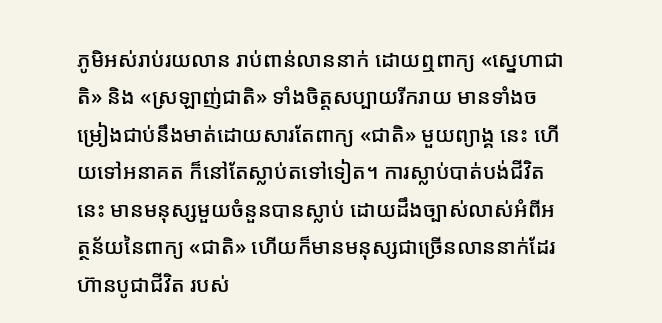ភូមិអស់រាប់រយលាន រាប់ពាន់លាននាក់ ដោយឮពាក្យ «ស្នេហាជាតិ» និង «ស្រឡាញ់ជាតិ» ទាំងចិត្តសប្បាយរីករាយ មានទាំងចម្រៀងជាប់នឹងមាត់ដោយសារតែពាក្យ «ជាតិ» មួយព្យាង្គ នេះ ហើយទៅអនាគត ក៏នៅតែស្លាប់តទៅទៀត។ ការស្លាប់បាត់បង់ជីវិតនេះ មានមនុស្សមួយចំនួនបានស្លាប់ ដោយដឹងច្បាស់លាស់អំពីអត្ថន័យនៃពាក្យ «ជាតិ» ហើយក៏មានមនុស្សជាច្រើនលាននាក់ដែរ ហ៊ានបូជាជីវិត របស់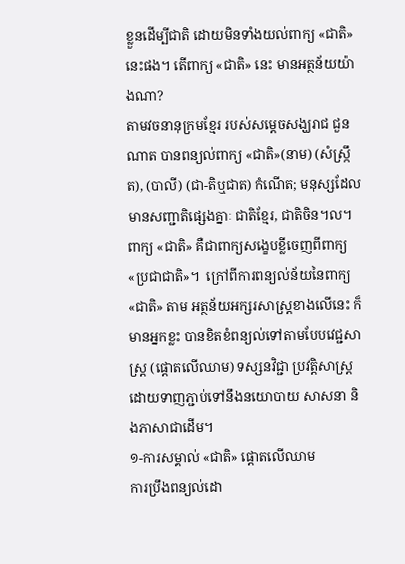ខ្លួនដើម្បីជាតិ ដោយមិនទាំងយល់ពាក្យ «ជាតិ» នេះផង។ តើពាក្យ «ជាតិ» នេះ មានអត្ថន័យយ៉ាងណា?
តាមវចនានុក្រមខ្មែរ របស់សម្តេចសង្ឃរាជ ជួន ណាត បានពន្យល់ពាក្យ «ជាតិ»(នាម) (សំស្ក្រឹត), (បាលី) (ជា-តិឬជាត) កំណើត; មនុស្សដែលមានសញ្ជាតិផ្សេងគ្នាៈ ជាតិខ្មែរ, ជាតិចិន។ល។
ពាក្យ «ជាតិ» គឺជាពាក្យសង្ខេបខ្លីចេញពីពាក្យ «ប្រជាជាតិ»។  ក្រៅពីការពន្យល់ន័យនៃពាក្យ «ជាតិ» តាម អត្ថន័យអក្សរសាស្ត្រខាងលើនេះ ក៏មានអ្នកខ្លះ បានខិតខំពន្យល់ទៅតាមបែបវេជ្ជសាស្ត្រ (ផ្តោតលើឈាម) ទស្សនវិជ្ជា ប្រវត្តិសាស្ត្រ ដោយទាញភ្ជាប់ទៅនឹងនយោបាយ សាសនា និងភាសាជាដើម។
១-ការសម្គាល់ «ជាតិ» ផ្តោតលើឈាម
ការប្រឹងពន្យល់ដោ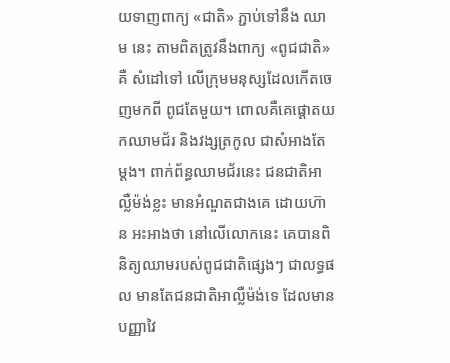យទាញពាក្យ «ជាតិ» ភ្ជាប់ទៅនឹង ឈាម នេះ តាមពិតត្រូវនឹងពាក្យ «ពូជជាតិ» គឺ សំដៅទៅ លើក្រុមមនុស្សដែលកើតចេញមកពី ពូជតែមួយ។ ពោលគឺគេផ្តោតយកឈាមជ័រ និងវង្សត្រកូល ជាសំអាងតែ ម្តង។ ពាក់ព័ន្ធឈាមជ័រនេះ ជនជាតិអាល្លឺម៉ង់ខ្លះ មានអំណួតជាងគេ ដោយហ៊ាន អះអាងថា នៅលើលោកនេះ គេបានពិនិត្យឈាមរបស់ពូជជាតិផ្សេងៗ ជាលទ្ធផល មានតែជនជាតិអាល្លឺម៉ង់ទេ ដែលមានបញ្ញាវៃ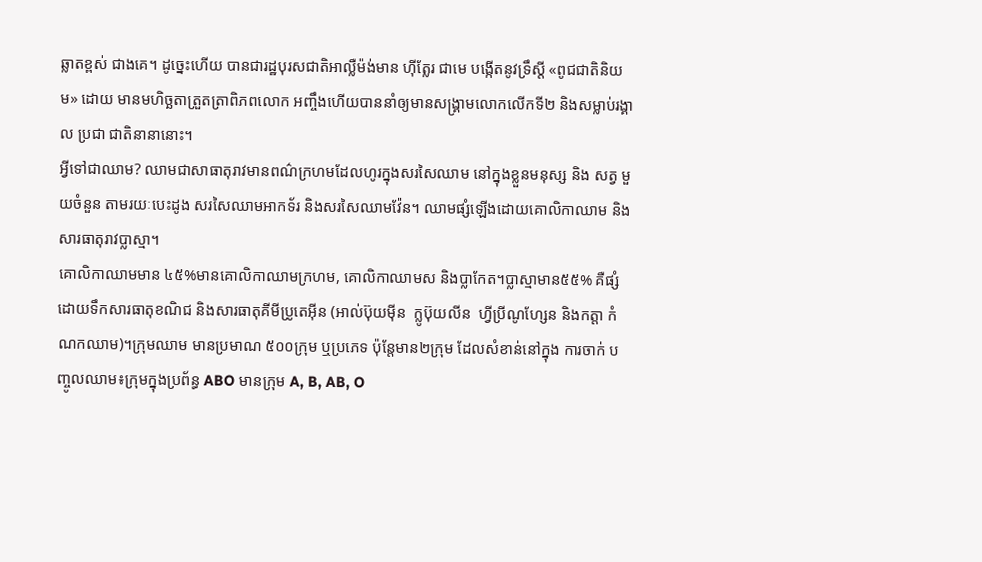ឆ្លាតខ្ពស់ ជាងគេ។ ដូច្នេះហើយ បានជារដ្ឋបុរសជាតិអាល្លឺម៉ង់មាន ហ៊ីត្លែរ ជាមេ បង្កើតនូវទ្រឹស្តី «ពូជជាតិនិយម» ដោយ មានមហិច្ឆតាត្រួតត្រាពិភពលោក អញ្ចឹងហើយបាននាំឲ្យមានសង្គ្រាមលោកលើកទី២ និងសម្លាប់រង្គាល ប្រជា ជាតិនានានោះ។
អ្វីទៅជាឈាម? ឈាមជាសាធាតុរាវមានពណ៌ក្រហមដែលហូរក្នុងសរសៃឈាម នៅក្នុងខ្លួនមនុស្ស និង សត្វ មួយចំនួន តាមរយៈបេះដូង សរសៃឈាមអាកទ័រ និងសរសៃឈាមវ៉ែន។ ឈាមផ្សំឡើងដោយគោលិកាឈាម និងសារធាតុរាវប្លាស្មា។
គោលិកាឈាមមាន ៤៥%មានគោលិកាឈាមក្រហម, គោលិកាឈាមស និងប្លាកែត។ប្លាស្មាមាន៥៥% គឺផ្សំ ដោយទឹកសារធាតុខណិជ និងសារធាតុគីមីប្រូតេអ៊ីន (អាល់ប៊ុយម៉ីន  ក្លូប៊ុយលីន  ហ្វីប្រីណូហ្សែន និងកត្តា កំណកឈាម)។ក្រុមឈាម មានប្រមាណ ៥០០ក្រុម ឬប្រភេទ ប៉ុន្តែមាន២ក្រុម ដែលសំខាន់នៅក្នុង ការចាក់ បញ្ចូលឈាម៖ក្រុមក្នុងប្រព័ន្ធ ABO មានក្រុម A, B, AB, O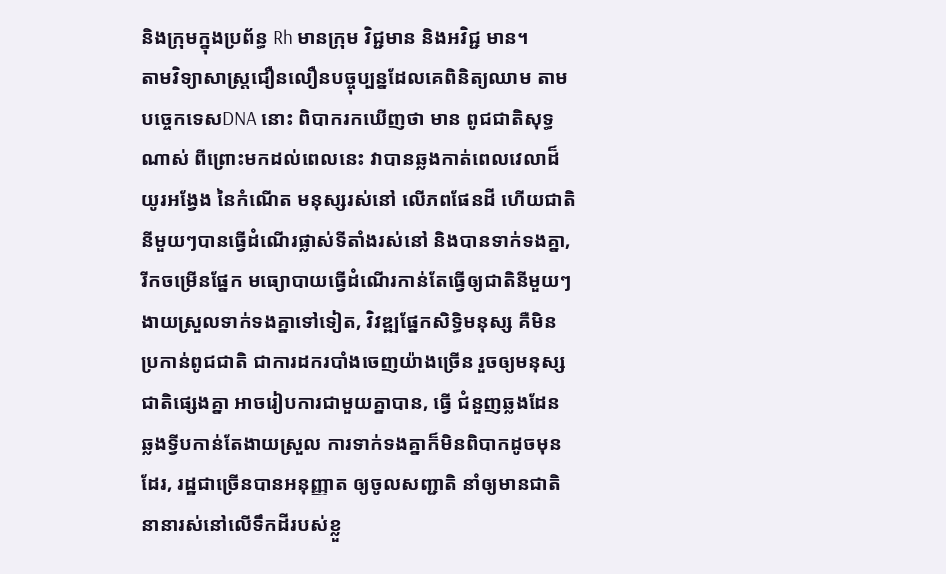និងក្រុមក្នុងប្រព័ន្ធ Rh មានក្រុម វិជ្ជមាន និងអវិជ្ជ មាន។
តាមវិទ្យាសាស្ត្រជឿនលឿនបច្ចុប្បន្នដែលគេពិនិត្យឈាម តាមបច្ចេកទេសDNA នោះ ពិបាករកឃើញថា មាន ពូជជាតិសុទ្ធណាស់ ពីព្រោះមកដល់ពេលនេះ វាបានឆ្លងកាត់ពេលវេលាដ៏យូរអង្វែង នៃកំណើត មនុស្សរស់នៅ លើភពផែនដី ហើយជាតិនីមួយៗបានធ្វើដំណើរផ្លាស់ទីតាំងរស់នៅ និងបានទាក់ទងគ្នា, រីកចម្រើនផ្នែក មធ្យោបាយធ្វើដំណើរកាន់តែធ្វើឲ្យជាតិនីមួយៗងាយស្រួលទាក់ទងគ្នាទៅទៀត, វិវឌ្ឍផ្នែកសិទ្ធិមនុស្ស គឺមិន ប្រកាន់ពូជជាតិ ជាការដករបាំងចេញយ៉ាងច្រើន រួចឲ្យមនុស្សជាតិផ្សេងគ្នា អាចរៀបការជាមួយគ្នាបាន, ធ្វើ ជំនួញឆ្លងដែន ឆ្លងទ្វីបកាន់តែងាយស្រួល ការទាក់ទងគ្នាក៏មិនពិបាកដូចមុនដែរ, រដ្ឋជាច្រើនបានអនុញ្ញាត ឲ្យចូលសញ្ជាតិ នាំឲ្យមានជាតិនានារស់នៅលើទឹកដីរបស់ខ្លួ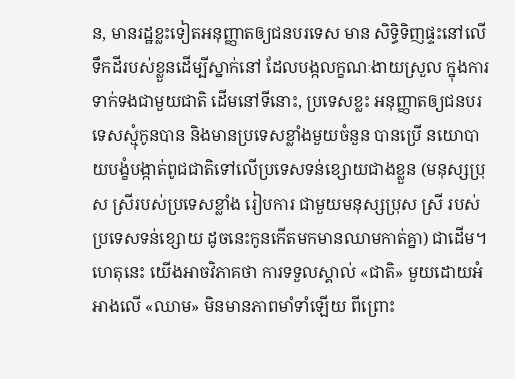ន, មានរដ្ឋខ្លះទៀតអនុញ្ញាតឲ្យជនបរទេស មាន សិទ្ធិទិញផ្ទះនៅលើទឹកដីរបស់ខ្លួនដើម្បីស្នាក់នៅ ដែលបង្កលក្ខណៈងាយស្រួល ក្នុងការទាក់ទងជាមួយជាតិ ដើមនៅទីនោះ, ប្រទេសខ្លះ អនុញ្ញាតឲ្យជនបរទេសស្មុំកូនបាន និងមានប្រទេសខ្លាំងមួយចំនួន បានប្រើ នយោបាយបង្ខំបង្កាត់ពូជជាតិទៅលើប្រទេសទន់ខ្សោយជាងខ្លួន (មនុស្សប្រុស ស្រីរបស់ប្រទេសខ្លាំង រៀបការ ជាមួយមនុស្សប្រុស ស្រី របស់ប្រទេសទន់ខ្សោយ ដូចនេះកូនកើតមកមានឈាមកាត់គ្នា) ជាដើម។ ហេតុនេះ យើងអាចវិភាគថា ការទទួលស្គាល់ «ជាតិ» មួយដោយអំអាងលើ «ឈាម» មិនមានភាពមាំទាំឡើយ ពីព្រោះ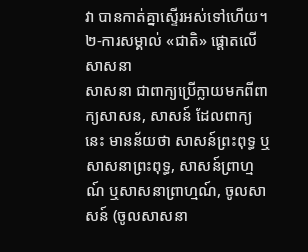វា បានកាត់គ្នាស្ទើរអស់ទៅហើយ។
២-ការសម្គាល់ «ជាតិ» ផ្តោតលើ សាសនា
សាសនា ជាពាក្យប្រើក្លាយមកពីពាក្យសាសន, សាសន៍ ដែលពាក្យនេះ មានន័យថា សាសន៍ព្រះពុទ្ធ ឬ សាសនាព្រះពុទ្ធ, សាសន៍ព្រាហ្មណ៍ ឬសាសនាព្រាហ្មណ៍, ចូលសាសន៍ (ចូលសាសនា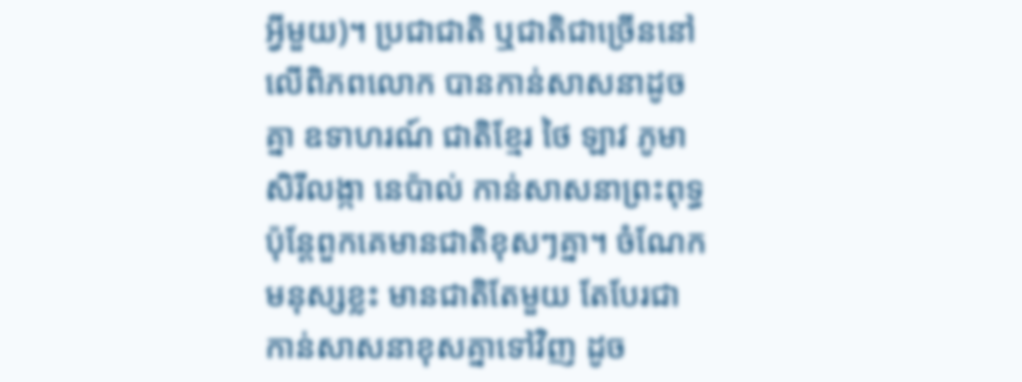អ្វីមួយ)។ ប្រជាជាតិ ឬជាតិជាច្រើននៅលើពិភពលោក បានកាន់សាសនាដូចគ្នា ឧទាហរណ៍ ជាតិខ្មែរ ថៃ ឡាវ ភូមា សិរីលង្កា នេប៉ាល់ កាន់សាសនាព្រះពុទ្ធ ប៉ុន្តែពួកគេមានជាតិខុសៗគ្នា។ ចំណែកមនុស្សខ្លះ មានជាតិតែមួយ តែបែរជា កាន់សាសនាខុសគ្នាទៅវិញ ដូច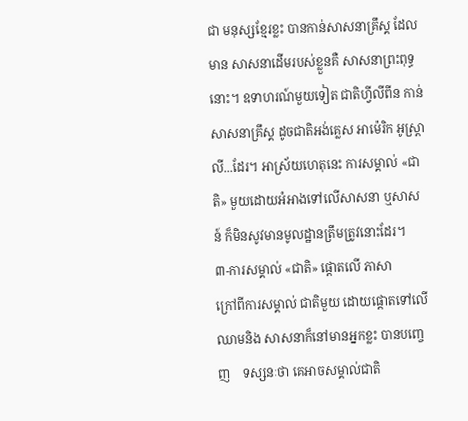ជា មនុស្សខ្មែរខ្លះ បានកាន់សាសនាគ្រឹស្គ ដែលមាន សាសនាដើមរបស់ខ្លួនគឺ សាសនាព្រះពុទ្ធនោះ។ ឧទាហរណ៍មួយទៀត ជាតិហ្វីលីពីន កាន់សាសនាគ្រឹស្គ ដូចជាតិអង់គ្លេស អាម៉េរិក អូស្ត្រាលី...ដែរ។ អាស្រ័យហេតុនេះ ការសម្គាល់ «ជាតិ» មួយដោយអំអាងទៅលើសាសនា ឬសាសន៍ ក៏មិនសូវមានមូលដ្ឋានត្រឹមត្រូវនោះដែរ។
៣-ការសម្គាល់ «ជាតិ» ផ្តោតលើ ភាសា
ក្រៅពីការសម្គាល់ ជាតិមួយ ដោយផ្តោតទៅលើ ឈាមនិង សាសនាក៏នៅមានអ្នកខ្លះ បានបញ្ចេញ    ទស្សនៈថា គេអាចសម្គាល់ជាតិ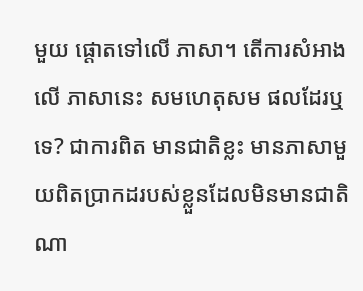មួយ ផ្តោតទៅលើ ភាសា។ តើការសំអាងលើ ភាសានេះ សមហេតុសម ផលដែរឬទេ? ជាការពិត មានជាតិខ្លះ មានភាសាមួយពិតប្រាកដរបស់ខ្លួនដែលមិនមានជាតិណា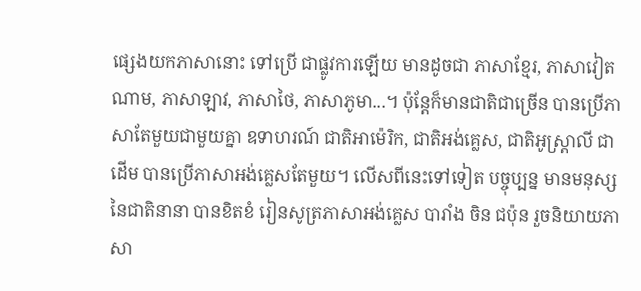ផ្សេងយកភាសានោះ ទៅប្រើ ជាផ្លូវការឡើយ មានដូចជា ភាសាខ្មែរ, ភាសាវៀតណាម, ភាសាឡាវ, ភាសាថៃ, ភាសាភូមា...។ ប៉ុន្តែក៏មានជាតិជាច្រើន បានប្រើភាសាតែមួយជាមួយគ្នា ឧទាហរណ៍ ជាតិអាម៉េរិក, ជាតិអង់គ្លេស, ជាតិអូស្ត្រាលី ជាដើម បានប្រើភាសាអង់គ្លេសតែមួយ។ លើសពីនេះទៅទៀត បច្ចុប្បន្ន មានមនុស្សនៃជាតិនានា បានខិតខំ រៀនសូត្រភាសាអង់គ្លេស បារាំង ចិន ជប៉ុន រួចនិយាយភាសា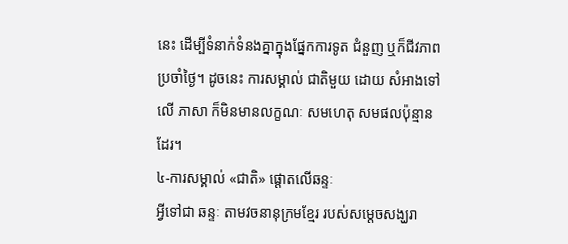នេះ ដើម្បីទំនាក់ទំនងគ្នាក្នុងផ្នែកការទូត ជំនួញ ឬក៏ជីវភាពប្រចាំថ្ងៃ។ ដូចនេះ ការសម្គាល់ ជាតិមួយ ដោយ សំអាងទៅលើ ភាសា ក៏មិនមានលក្ខណៈ សមហេតុ សមផលប៉ុន្មានដែរ។
៤-ការសម្គាល់ «ជាតិ» ផ្តោតលើឆន្ទៈ
អ្វីទៅជា ឆន្ទៈ តាមវចនានុក្រមខ្មែរ របស់សម្តេចសង្ឃរា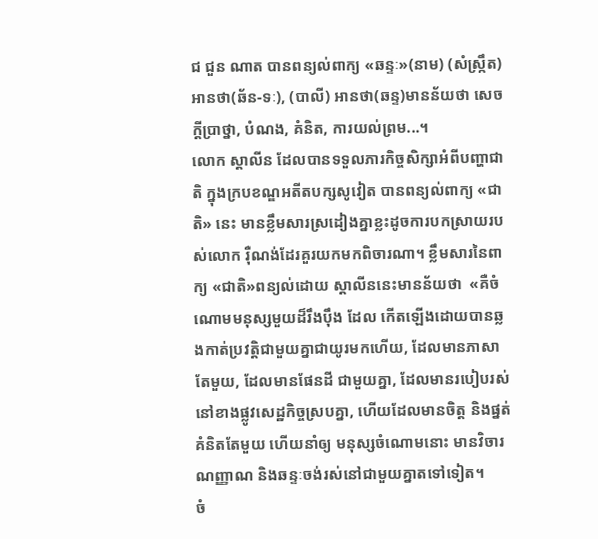ជ ជួន ណាត បានពន្យល់ពាក្យ «ឆន្ទៈ»(នាម) (សំស្ក្រឹត) អានថា(ឆ័ន-ទៈ), (បាលី) អានថា(ឆន្ទ)មានន័យថា សេចក្តីប្រាថ្នា, បំណង, គំនិត, ការយល់ព្រម...។
លោក ស្តាលីន ដែលបានទទួលភារកិច្ចសិក្សាអំពីបញ្ហាជាតិ ក្នុងក្របខណ្ឌអតីតបក្សសូវៀត បានពន្យល់ពាក្យ «ជាតិ» នេះ មានខ្លឹមសារស្រដៀងគ្នាខ្លះដូចការបកស្រាយរបស់លោក រ៉ឺណង់ដែរគួរយកមកពិចារណា។ ខ្លឹមសារនៃពាក្យ «ជាតិ»ពន្យល់ដោយ ស្តាលីននេះមានន័យថា  «គឺចំណោមមនុស្សមួយដ៏រឹងប៉ឹង ដែល កើតឡើងដោយបានឆ្លងកាត់ប្រវត្តិជាមួយគ្នាជាយូរមកហើយ, ដែលមានភាសាតែមួយ, ដែលមានផែនដី ជាមួយគ្នា, ដែលមានរបៀបរស់នៅខាងផ្លូវសេដ្ឋកិច្ចស្របគ្នា, ហើយដែលមានចិត្ត និងផ្នត់គំនិតតែមួយ ហើយនាំឲ្យ មនុស្សចំណោមនោះ មានវិចារណញ្ញាណ និងឆន្ទៈចង់រស់នៅជាមួយគ្នាតទៅទៀត។
ចំ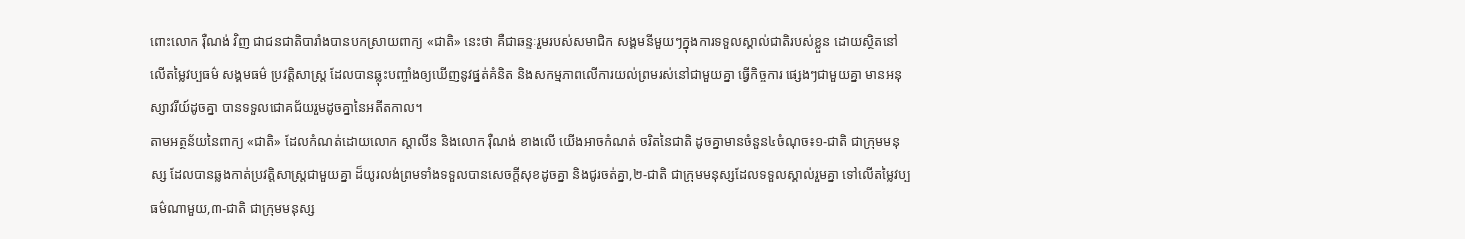ពោះលោក រ៉ឺណង់ វិញ ជាជនជាតិបារាំងបានបកស្រាយពាក្យ «ជាតិ» នេះថា គឺជាឆន្ទៈរួមរបស់សមាជិក សង្គមនីមួយៗក្នុងការទទួលស្គាល់ជាតិរបស់ខ្លួន ដោយស្ថិតនៅលើតម្លៃវប្បធម៌ សង្គមធម៌ ប្រវត្តិសាស្ត្រ ដែលបានឆ្លុះបញ្ចាំងឲ្យឃើញនូវផ្នត់គំនិត និងសកម្មភាពលើការយល់ព្រមរស់នៅជាមួយគ្នា ធ្វើកិច្ចការ ផ្សេងៗជាមួយគ្នា មានអនុស្សាវរីយ៍ដូចគ្នា បានទទួលជោគជ័យរួមដូចគ្នានៃអតីតកាល។
តាមអត្ថន័យនៃពាក្យ «ជាតិ» ដែលកំណត់ដោយលោក ស្តាលីន និងលោក រ៉ឺណង់ ខាងលើ យើងអាចកំណត់ ចរិតនៃជាតិ ដូចគ្នាមានចំនួន៤ចំណុច៖១-ជាតិ ជាក្រុមមនុស្ស ដែលបានឆ្លងកាត់ប្រវត្តិសាស្ត្រជាមួយគ្នា ដ៏យូរលង់ព្រមទាំងទទួលបានសេចក្តីសុខដូចគ្នា និងជូរចត់គ្នា,២-ជាតិ ជាក្រុមមនុស្សដែលទទួលស្គាល់រួមគ្នា ទៅលើតម្លៃវប្បធម៌ណាមួយ,៣-ជាតិ ជាក្រុមមនុស្ស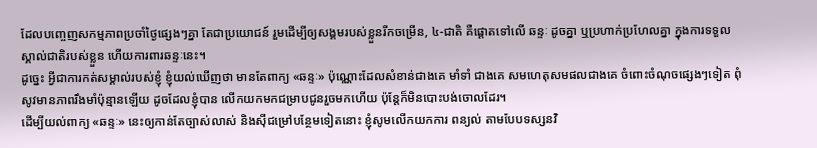ដែលបញ្ចេញសកម្មភាពប្រចាំថ្ងៃផ្សេងៗគ្នា តែជាប្រយោជន៍ រួមដើម្បីឲ្យសង្គមរបស់ខ្លួនរីកចម្រើន, ៤-ជាតិ គឺផ្តោតទៅលើ ឆន្ទៈ ដូចគ្នា ឬប្រហាក់ប្រហែលគ្នា ក្នុងការទទួល ស្គាល់ជាតិរបស់ខ្លួន ហើយការពារឆន្ទៈនេះ។
ដូច្នេះ អ្វីជាការកត់សម្គាល់របស់ខ្ញុំ ខ្ញុំយល់ឃើញថា មានតែពាក្យ «ឆន្ទៈ» ប៉ុណ្ណោះដែលសំខាន់ជាងគេ មាំទាំ ជាងគេ សមហេតុសមផលជាងគេ ចំពោះចំណុចផ្សេងៗទៀត ពុំសូវមានភាពរឹងមាំប៉ុន្មានឡើយ ដូចដែលខ្ញុំបាន លើកយកមកជម្រាបជូនរួចមកហើយ ប៉ុន្តែក៏មិនបោះបង់ចោលដែរ។
ដើម្បីយល់ពាក្យ «ឆន្ទៈ» នេះឲ្យកាន់តែច្បាស់លាស់ និងស៊ីជម្រៅបន្ថែមទៀតនោះ ខ្ញុំសូមលើកយកការ ពន្យល់ តាមបែបទស្សនវិ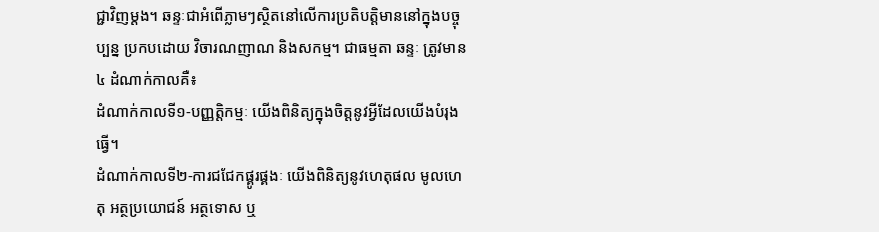ជ្ជាវិញម្តង។ ឆន្ទៈជាអំពើភ្លាមៗស្ថិតនៅលើការប្រតិបត្តិមាននៅក្នុងបច្ចុប្បន្ន ប្រកបដោយ វិចារណញាណ និងសកម្ម។ ជាធម្មតា ឆន្ទៈ ត្រូវមាន ៤ ដំណាក់កាលគឺ៖
ដំណាក់កាលទី១-បញ្ញត្តិកម្មៈ យើងពិនិត្យក្នុងចិត្តនូវអ្វីដែលយើងបំរុងធ្វើ។
ដំណាក់កាលទី២-ការជជែកផ្គូរផ្គងៈ យើងពិនិត្យនូវហេតុផល មូលហេតុ អត្ថប្រយោជន៍ អត្ថទោស ឬ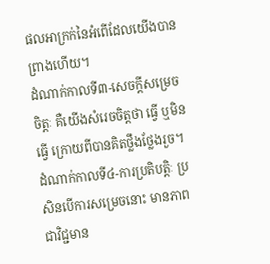ផលអាក្រក់នៃអំពើដែលយើងបានព្រាងហើយ។
ដំណាក់កាលទី៣-សេចក្តីសម្រេចចិត្តៈ គឺយើងសំរេចចិត្តថា ធ្វើ ឬមិនធ្វើ ក្រោយពីបានគិតថ្លឹងថ្លែងរួច។
ដំណាក់កាលទី៤-ការប្រតិបត្តិៈ ប្រសិនបើការសម្រេចនោះ មានភាពជាវិជ្ជមាន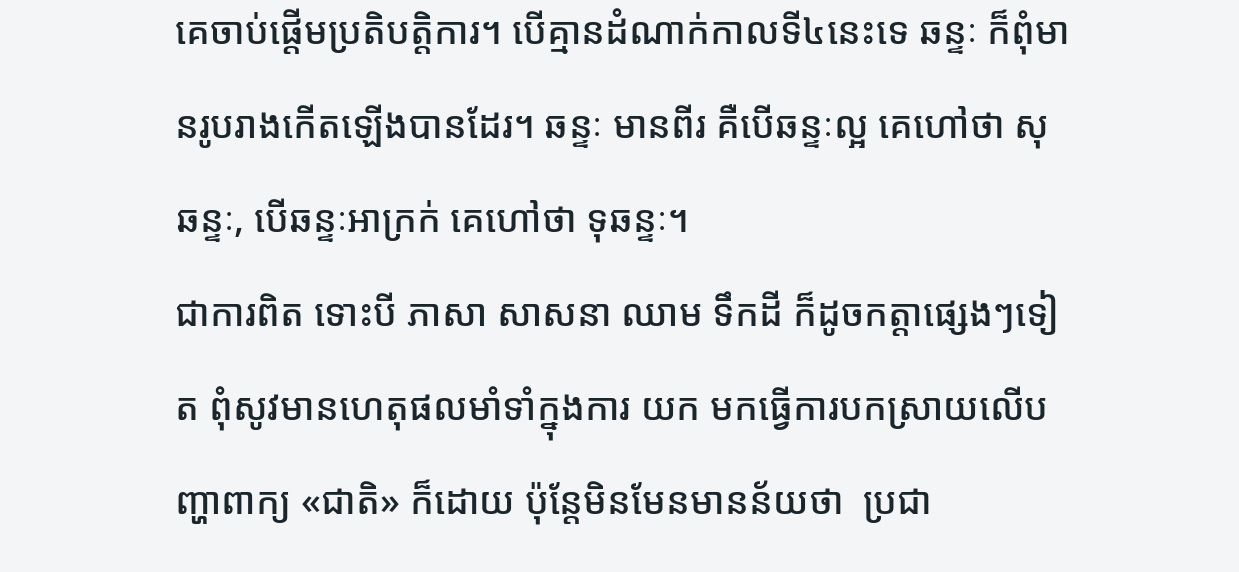គេចាប់ផ្តើមប្រតិបត្តិការ។ បើគ្មានដំណាក់កាលទី៤នេះទេ ឆន្ទៈ ក៏ពុំមានរូបរាងកើតឡើងបានដែរ។ ឆន្ទៈ មានពីរ គឺបើឆន្ទៈល្អ គេហៅថា សុឆន្ទៈ, បើឆន្ទៈអាក្រក់ គេហៅថា ទុឆន្ទៈ។
ជាការពិត ទោះបី ភាសា សាសនា ឈាម ទឹកដី ក៏ដូចកត្តាផ្សេងៗទៀត ពុំសូវមានហេតុផលមាំទាំក្នុងការ យក មកធ្វើការបកស្រាយលើបញ្ហាពាក្យ «ជាតិ» ក៏ដោយ ប៉ុន្តែមិនមែនមានន័យថា  ប្រជា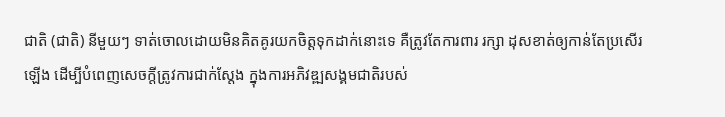ជាតិ (ជាតិ) នីមួយៗ ទាត់ចោលដោយមិនគិតគូរយកចិត្តទុកដាក់នោះទេ គឺត្រូវតែការពារ រក្សា ដុសខាត់ឲ្យកាន់តែប្រសើរឡើង ដើម្បីបំពេញសេចក្តីត្រូវការជាក់ស្តែង ក្នុងការអភិវឌ្ឍសង្គមជាតិរបស់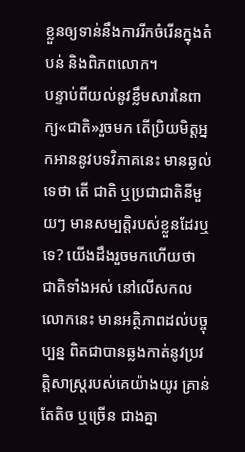ខ្លួនឲ្យទាន់នឹងការរីកចំរើនក្នុងតំបន់ និងពិភពលោក។
បន្ទាប់ពីយល់នូវខ្លឹមសារនៃពាក្យ«ជាតិ»រួចមក តើប្រិយមិត្តអ្នកអាននូវបទវិភាគនេះ មានឆ្ងល់ទេថា តើ ជាតិ ឬប្រជាជាតិនីមួយៗ មានសម្បត្តិរបស់ខ្លួនដែរឬទេ? យើងដឹងរួចមកហើយថា ជាតិទាំងអស់ នៅលើសកល លោកនេះ មានអត្ថិភាពដល់បច្ចុប្បន្ន ពិតជាបានឆ្លងកាត់នូវប្រវត្តិសាស្ត្ររបស់គេយ៉ាងយូរ គ្រាន់តែតិច ឬច្រើន ជាងគ្នា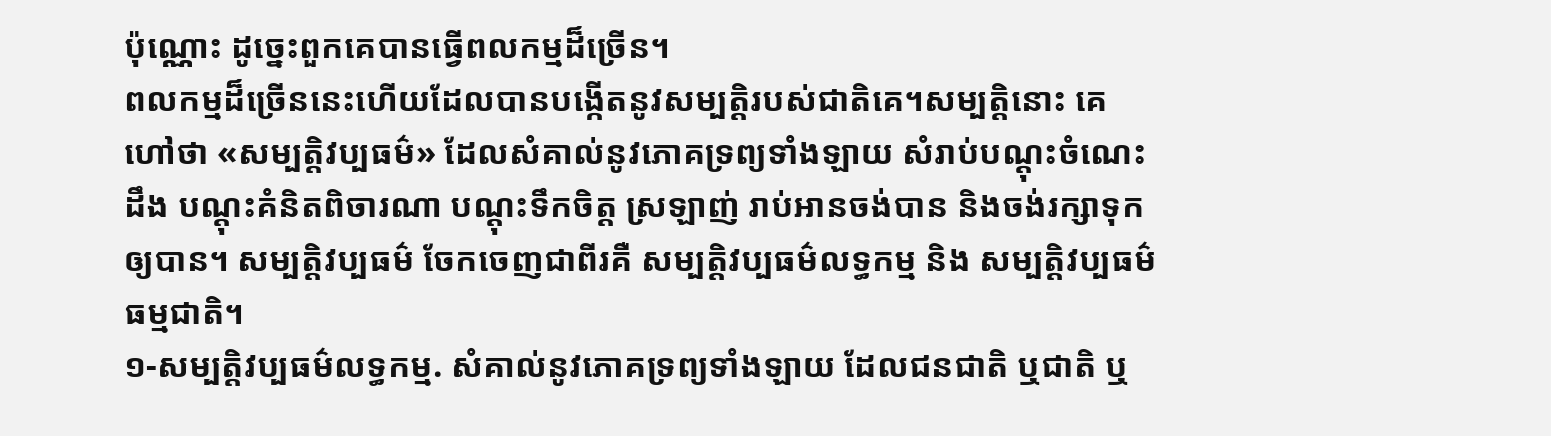ប៉ុណ្ណោះ ដូច្នេះពួកគេបានធ្វើពលកម្មដ៏ច្រើន។
ពលកម្មដ៏ច្រើននេះហើយដែលបានបង្កើតនូវសម្បត្តិរបស់ជាតិគេ។សម្បត្តិនោះ គេហៅថា «សម្បត្តិវប្បធម៌» ដែលសំគាល់នូវភោគទ្រព្យទាំងឡាយ សំរាប់បណ្ដុះចំណេះដឹង បណ្ដុះគំនិតពិចារណា បណ្ដុះទឹកចិត្ត ស្រឡាញ់ រាប់អានចង់បាន និងចង់រក្សាទុកឲ្យបាន។ សម្បត្តិវប្បធម៌ ចែកចេញជាពីរគឺ សម្បត្តិវប្បធម៌លទ្ធកម្ម និង សម្បត្តិវប្បធម៌ធម្មជាតិ។
១-សម្បត្តិវប្បធម៌លទ្ធកម្ម. សំគាល់នូវភោគទ្រព្យទាំងឡាយ ដែលជនជាតិ ឬជាតិ ឬ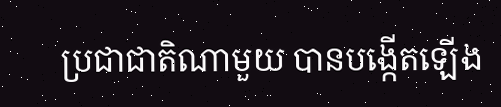ប្រជាជាតិណាមួយ បានបង្កើតឡើង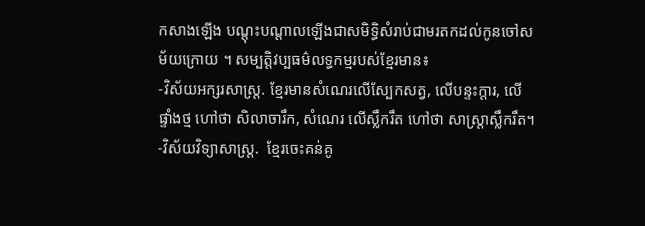កសាងឡើង បណ្ដុះបណ្តាលឡើងជាសមិទ្ធិសំរាប់ជាមរតកដល់កូនចៅសម័យក្រោយ ។ សម្បត្តិវប្បធម៌លទ្ធកម្មរបស់ខ្មែរមាន៖
-វិស័យអក្សរសាស្ត្រ. ខ្មែរមានសំណេរលើស្បែកសត្វ, លើបន្ទះក្តារ, លើផ្ទាំងថ្ម ហៅថា សិលាចារឹក, សំណេរ លើស្លឹករឹត ហៅថា សាស្ត្រាស្លឹករឹត។
-វិស័យវិទ្យាសាស្រ្ត.  ខ្មែរចេះគន់គូ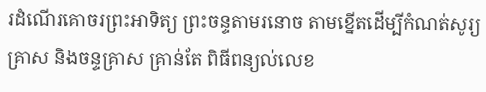រដំណើរគោចរព្រះអាទិត្យ ព្រះចន្ទតាមរនោច តាមខ្នើតដើម្បីកំណត់សូរ្យគ្រាស និងចន្ទគ្រាស គ្រាន់តែ ពិធីពន្យល់លេខ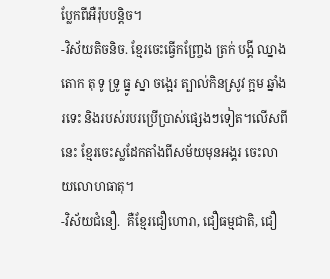ប្លែកពីអឺរ៉ុបបន្តិច។
-វិស័យតិចនិច. ខ្មែរចេះធ្វើកញ្ច្រែង ត្រក់ បង្គី ឈ្នាង តោក តុ ទូ ទ្រូ ធ្នូ ស្នា ចង្អេរ ត្បាល់កិនស្រូវ ក្អម ឆ្នាំង រទេះ និងរបស់របរប្រើប្រាស់ផ្សេងៗទៀត។លើសពីនេះ ខ្មែរចេះស្លដែកតាំងពីសម័យមុនអង្គរ ចេះលាយលោហធាតុ។
-វិស័យជំនឿ.  គឺខ្មែរជឿហោរា, ជឿធម្មជាតិ, ជឿ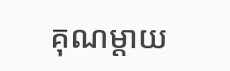គុណម្តាយ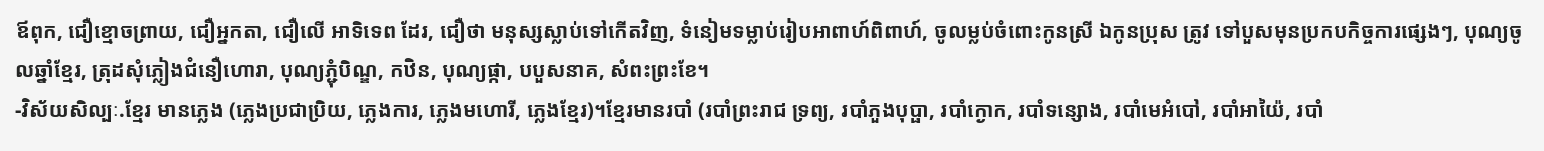ឪពុក, ជឿខ្មោចព្រាយ, ជឿអ្នកតា, ជឿលើ អាទិទេព ដែរ, ជឿថា មនុស្សស្លាប់ទៅកើតវិញ, ទំនៀមទម្លាប់រៀបអាពាហ៍ពិពាហ៍, ចូលម្លប់ចំពោះកូនស្រី ឯកូនប្រុស ត្រូវ ទៅបួសមុនប្រកបកិច្ចការផ្សេងៗ, បុណ្យចូលឆ្នាំខ្មែរ, ត្រុដសុំភ្លៀងជំនឿហោរា, បុណ្យភ្ជុំបិណ្ឌ, កឋិន, បុណ្យផ្កា, បបួសនាគ, សំពះព្រះខែ។
-វិស័យសិល្បៈ.ខ្មែរ មានភ្លេង (ភ្លេងប្រជាប្រិយ, ភ្លេងការ, ភ្លេងមហោរី, ភ្លេងខ្មែរ)។ខ្មែរមានរបាំ (របាំព្រះរាជ ទ្រព្យ, របាំភួងបុប្ផា, របាំក្ងោក, របាំទន្សោង, របាំមេអំបៅ, របាំអាយ៉ៃ, របាំ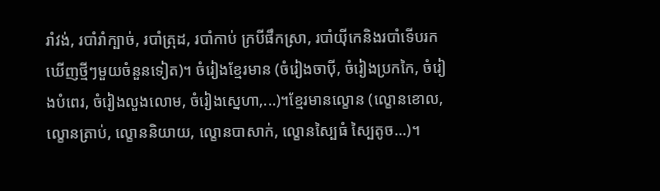រាំវង់, របាំរាំក្បាច់, របាំត្រុដ, របាំកាប់ ក្របីផឹកស្រា, របាំយ៉ីកេនិងរបាំទើបរកឃើញថ្មីៗមួយចំនួនទៀត)។ ចំរៀងខ្មែរមាន (ចំរៀងចាប៉ី, ចំរៀងប្រកកៃ, ចំរៀងបំពេរ, ចំរៀងលួងលោម, ចំរៀងស្នេហា,...)។ខ្មែរមានល្ខោន (ល្ខោនខោល, ល្ខោនត្រាប់, ល្ខោននិយាយ, ល្ខោនបាសាក់, ល្ខោនស្បៃធំ ស្បៃតូច...)។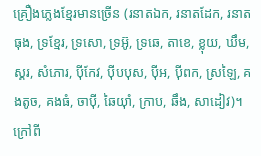គ្រឿងភ្លេងខ្មែរមានច្រើន (រនាតឯក, រនាតដែក, រនាតធុង, ទ្រខ្មែរ, ទ្រសោ, ទ្រអ៊ូ, ទ្រឆេ, តាខេ, ខ្លុយ, ឃឹម, ស្គរ, សំភោរ, ប៉ីកែវ, ប៉ីបបុស, ប៉ីអ, ប៉ីពក, ស្រឡៃ, គងតូច, គងធំ, ចាប៉ី, ឆៃយ៉ាំ, ក្រាប, ឆឹង, សាដៀវ)។ ក្រៅពី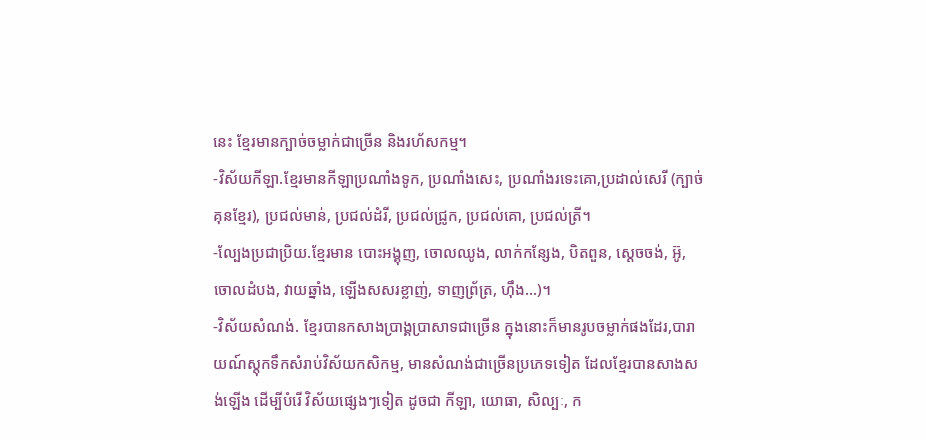នេះ ខ្មែរមានក្បាច់ចម្លាក់ជាច្រើន និងរហ័សកម្ម។
-វិស័យកីឡា.ខ្មែរមានកីឡាប្រណាំងទូក, ប្រណាំងសេះ, ប្រណាំងរទេះគោ,ប្រដាល់សេរី (ក្បាច់គុនខ្មែរ), ប្រជល់មាន់, ប្រជល់ដំរី, ប្រជល់ជ្រូក, ប្រជល់គោ, ប្រជល់ត្រី។
-ល្បែងប្រជាប្រិយ.ខ្មែរមាន បោះអង្គុញ, ចោលឈូង, លាក់កន្សែង, បិតពួន, ស្តេចចង់, អ៊ូ, ចោលដំបង, វាយឆ្នាំង, ឡើងសសរខ្លាញ់, ទាញព័្រត្រ, ហ៊ឹង...)។
-វិស័យសំណង់. ខ្មែរបានកសាងប្រាង្គប្រាសាទជាច្រើន ក្នុងនោះក៏មានរូបចម្លាក់ផងដែរ,បារាយណ៍ស្តុកទឹកសំរាប់វិស័យកសិកម្ម, មានសំណង់ជាច្រើនប្រភេទទៀត ដែលខ្មែរបានសាងសង់ឡើង ដើម្បីបំរើ វិស័យផ្សេងៗទៀត ដូចជា កីឡា, យោធា, សិល្បៈ, ក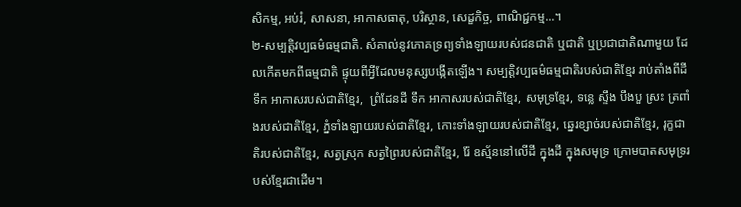សិកម្ម, អប់រំ, សាសនា, អាកាសធាតុ, បរិស្ថាន, សេដ្ខកិច្ច, ពាណិជ្ជកម្ម...។
២-សម្បត្តិវប្បធម៌ធម្មជាតិ. សំគាល់នូវភោគទ្រព្យទាំងឡាយរបស់ជនជាតិ ឬជាតិ ឬប្រជាជាតិណាមួយ ដែលកើតមកពីធម្មជាតិ ផ្ទុយពីអ្វីដែលមនុស្សបង្កើតឡើង។ សម្បត្តិវប្បធម៌ធម្មជាតិរបស់ជាតិខ្មែរ រាប់តាំងពីដី ទឹក អាកាសរបស់ជាតិខ្មែរ,  ព្រំដែនដី ទឹក អាកាសរបស់ជាតិខ្មែរ, សមុទ្រខ្មែរ, ទន្លេ ស្ទឹង បឹងបួ ស្រះ ត្រពាំងរបស់ជាតិខ្មែរ, ភ្នំទាំងឡាយរបស់ជាតិខ្មែរ, កោះទាំងឡាយរបស់ជាតិខ្មែរ, ឆ្នេរខ្សាច់របស់ជាតិខ្មែរ, រុក្ខជាតិរបស់ជាតិខ្មែរ, សត្វស្រុក សត្វព្រៃរបស់ជាតិខ្មែរ, រ៉ែ ឧស្ម័ននៅលើដី ក្នុងដី ក្នុងសមុទ្រ ក្រោមបាតសមុទ្ររបស់ខ្មែរជាដើម។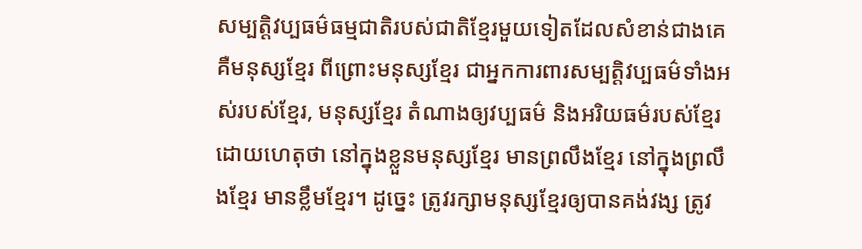សម្បត្តិវប្បធម៌ធម្មជាតិរបស់ជាតិខ្មែរមួយទៀតដែលសំខាន់ជាងគេ គឺមនុស្សខ្មែរ ពីព្រោះមនុស្សខ្មែរ ជាអ្នកការពារសម្បត្តិវប្បធម៌ទាំងអស់របស់ខ្មែរ, មនុស្សខ្មែរ តំណាងឲ្យវប្បធម៌ និងអរិយធម៌របស់ខ្មែរ ដោយហេតុថា នៅក្នុងខ្លួនមនុស្សខ្មែរ មានព្រលឹងខ្មែរ នៅក្នុងព្រលឹងខ្មែរ មានខ្លឹមខ្មែរ។ ដូច្នេះ ត្រូវរក្សាមនុស្សខ្មែរឲ្យបានគង់វង្ស ត្រូវ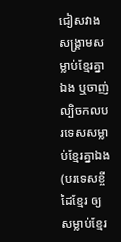ជៀសវាងសង្គ្រាមសម្លាប់ខ្មែរគ្នាឯង ឬចាញ់ល្បិចកលបរទេសសម្លាប់ខ្មែរគ្នាឯង (បរទេសខ្ចីដៃខ្មែរ ឲ្យសម្លាប់ខ្មែរ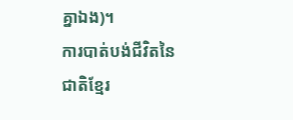គ្នាឯង)។
ការបាត់បង់ជីវិតនៃជាតិខ្មែរ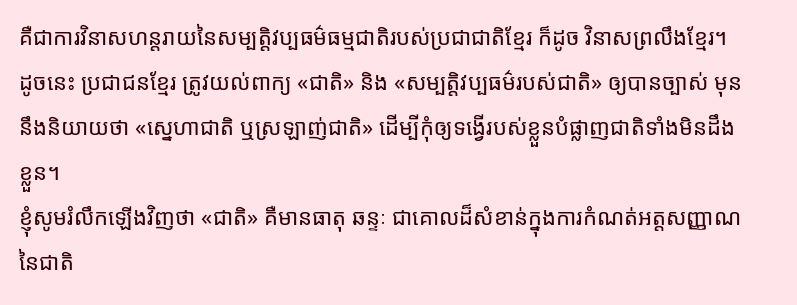គឺជាការវិនាសហន្តរាយនៃសម្បត្តិវប្បធម៌ធម្មជាតិរបស់ប្រជាជាតិខ្មែរ ក៏ដូច វិនាសព្រលឹងខ្មែរ។ ដូចនេះ ប្រជាជនខ្មែរ ត្រូវយល់ពាក្យ «ជាតិ» និង «សម្បត្តិវប្បធម៌របស់ជាតិ» ឲ្យបានច្បាស់ មុននឹងនិយាយថា «ស្នេហាជាតិ ឬស្រឡាញ់ជាតិ» ដើម្បីកុំឲ្យទង្វើរបស់ខ្លួនបំផ្លាញជាតិទាំងមិនដឹងខ្លួន។
ខ្ញុំសូមរំលឹកឡើងវិញថា «ជាតិ» គឺមានធាតុ ឆន្ទៈ ជាគោលដ៏សំខាន់ក្នុងការកំណត់អត្តសញ្ញាណនៃជាតិ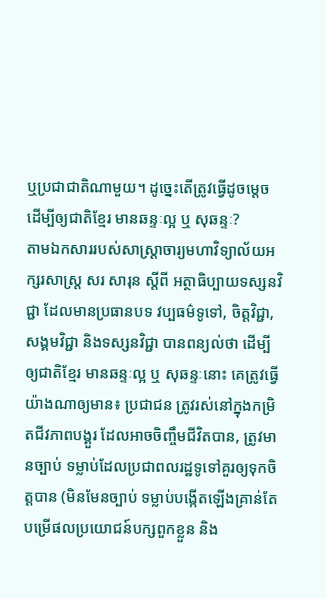ឬប្រជាជាតិណាមួយ។ ដូច្នេះតើត្រូវធ្វើដូចម្តេច ដើម្បីឲ្យជាតិខ្មែរ មានឆន្ទៈល្អ ឬ សុឆន្ទៈ?
តាមឯកសាររបស់សាស្ត្រាចារ្យមហាវិទ្យាល័យអក្សរសាស្ត្រ សរ សារុន ស្តីពី អត្ថាធិប្បាយទស្សនវិជ្ជា ដែលមានប្រធានបទ វប្បធម៌ទូទៅ, ចិត្តវិជ្ជា, សង្គមវិជ្ជា និងទស្សនវិជ្ជា បានពន្យល់ថា ដើម្បីឲ្យជាតិខ្មែរ មានឆន្ទៈល្អ ឬ សុឆន្ទៈនោះ គេត្រូវធ្វើយ៉ាងណាឲ្យមាន៖ ប្រជាជន ត្រូវរស់នៅក្នុងកម្រិតជីវភាពបង្គួរ ដែលអាចចិញ្ចឹមជីវិតបាន, ត្រូវមានច្បាប់ ទម្លាប់ដែលប្រជាពលរដ្ឋទូទៅគួរឲ្យទុកចិត្តបាន (មិនមែនច្បាប់ ទម្លាប់បង្កើតឡើងគ្រាន់តែបម្រើផលប្រយោជន៍បក្សពួកខ្លួន និង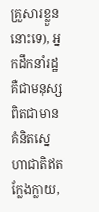គ្រួសារខ្លួននោះទេ), អ្នកដឹកនាំរដ្ឋ គឺជាមនុស្សពិតជាមានគំនិតស្នេហាជាតិឥតក្លែងក្លាយ,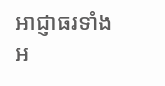អាជ្ញាធរទាំងអ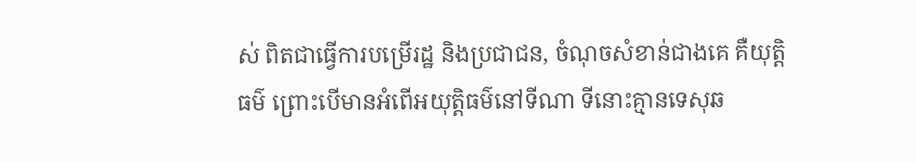ស់ ពិតជាធ្វើការបម្រើរដ្ឋ និងប្រជាជន, ចំណុចសំខាន់ជាងគេ គឺយុត្តិធម៌ ព្រោះបើមានអំពើអយុត្តិធម៌នៅទីណា ទីនោះគ្មានទេសុឆ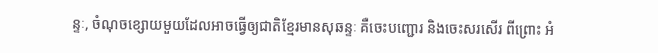ន្ទៈ, ចំណុចខ្សោយមួយដែលអាចធ្វើឲ្យជាតិខ្មែរមានសុឆន្ទៈ គឺចេះបញ្ជោរ និងចេះសរសើរ ពីព្រោះ អំ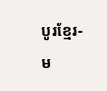បូរខ្មែរ-ម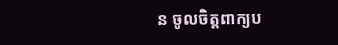ន ចូលចិត្តពាក្យប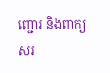ញ្ជោរ និងពាក្យសរ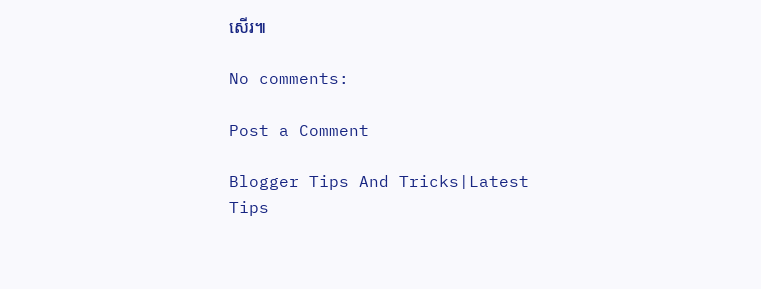សើរ៕

No comments:

Post a Comment

Blogger Tips And Tricks|Latest Tips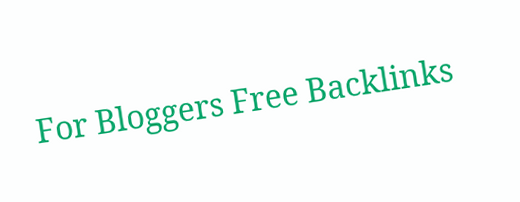For Bloggers Free Backlinks